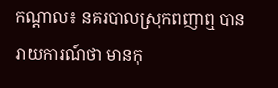កណ្តាល៖ នគរបាលស្រុកពញាឮ បានរាយការណ៍ថា មានកុ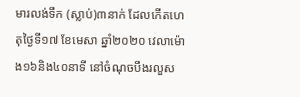មារលង់ទឹក (ស្លាប់)៣នាក់ ដែលកើតហេតុថ្ងៃទី១៧ ខែមេសា ឆ្នាំ២០២០ វេលាម៉ោង១៦និង៤០នាទី នៅចំណុចបឹងរលួស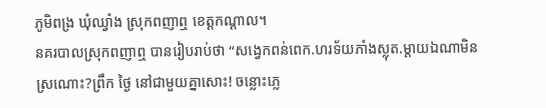ភូមិពង្រ ឃុំឈ្វាំង ស្រុកពញាឮ ខេត្តកណ្តាល។
នគរបាលស្រុកពញាឮ បានរៀបរាប់ថា “សង្វេកពន់ពេក.ហរទ័យភាំងស្លុត.ម្តាយឯណាមិនស្រណោះ?ព្រឹក ថ្ងៃ នៅជាមួយគ្នាសោះ! ចន្លោះភ្លេ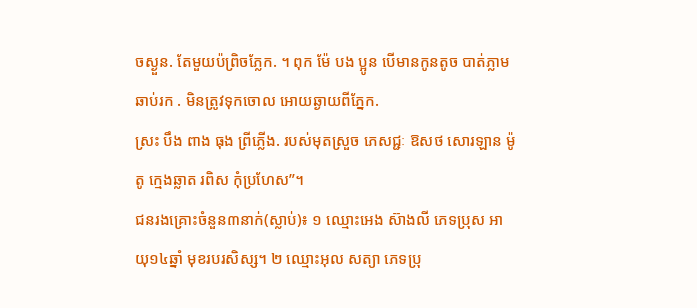ចស្ងួន. តែមួយប៉ព្រិចភ្លែក. ។ ពុក ម៉ែ បង ប្អូន បើមានកូនតូច បាត់ភ្លាមឆាប់រក . មិនត្រូវទុកចោល អោយឆ្ងាយពីភ្នែក.
ស្រះ បឹង ពាង ធុង ព្រីភ្លើង. របស់មុតស្រួច ភេសជ្ជៈ ឱសថ សោរឡាន ម៉ូតូ ក្មេងឆ្លាត រពិស កុំប្រហែស”។
ជនរងគ្រោះចំនួន៣នាក់(ស្លាប់)៖ ១ ឈ្មោះអេង ស៊ាងលី ភេទប្រុស អាយុ១៤ឆ្នាំ មុខរបរសិស្ស។ ២ ឈ្មោះអុល សត្យា ភេទប្រុ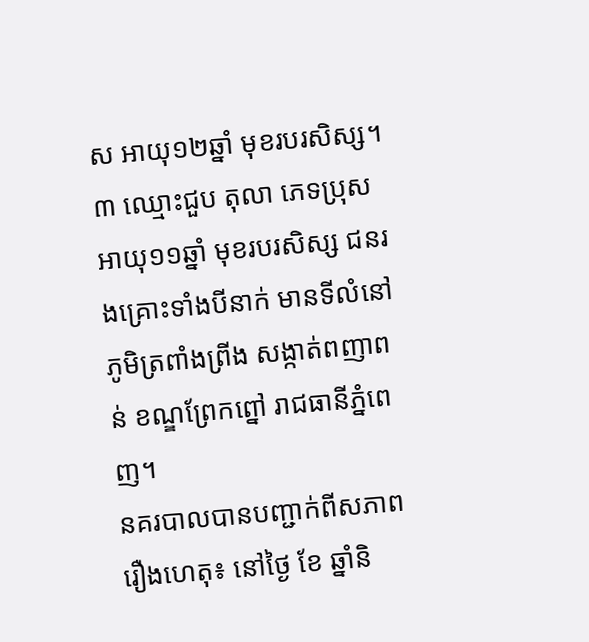ស អាយុ១២ឆ្នាំ មុខរបរសិស្ស។ ៣ ឈ្មោះជួប តុលា ភេទប្រុស អាយុ១១ឆ្នាំ មុខរបរសិស្ស ជនរងគ្រោះទាំងបីនាក់ មានទីលំនៅភូមិត្រពាំងព្រីង សង្កាត់ពញាពន់ ខណ្ឌព្រែកព្នៅ រាជធានីភ្នំពេញ។
នគរបាលបានបញ្ជាក់ពីសភាពរឿងហេតុ៖ នៅថ្ងៃ ខែ ឆ្នាំនិ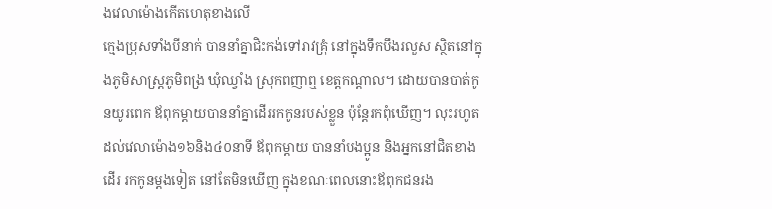ងវេលាម៉ោងកើតហេតុខាងលើ
ក្មេងប្រុសទាំងបីនាក់ បាននាំគ្នាជិះកង់ទៅរាវគ្រុំ នៅក្នុងទឹកបឹងរលួស ស្ថិតនៅក្នុងភូមិសាស្ត្រភូមិពង្រ ឃុំឈ្វាំង ស្រុកពញាឮ ខេត្តកណ្តាល។ ដោយបានបាត់កូនយូរពេក ឪពុកម្តាយបាននាំគ្នាដើររកកូនរបស់ខ្លួន ប៉ុន្តែរកពុំឃើញ។ លុះរហូតដល់វេលាម៉ោង១៦និង៤០នាទី ឪពុកម្តាយ បាននាំបងប្អូន និងអ្នកនៅជិតខាងដើរ រកកូនម្ដងទៀត នៅតែមិនឃើញ ក្នុងខណៈពេលនោះឪពុកជនរង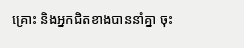គ្រោះ និងអ្នកជិតខាងបាននាំគ្នា ចុះ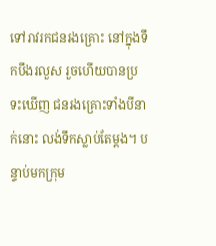ទៅរាវរកជនរងគ្រោះ នៅក្នុងទឹកបឹងរលួស រួចហើយបានប្រទះឃើញ ជនរងគ្រោះទាំងបីនាក់នោះ លង់ទឹកស្លាប់តែម្តង។ បន្ទាប់មកក្រុម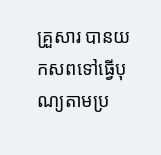គ្រួសារ បានយកសពទៅធ្វើបុណ្យតាមប្រ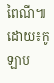ពៃណី៕ ដោយ៖កូឡាប